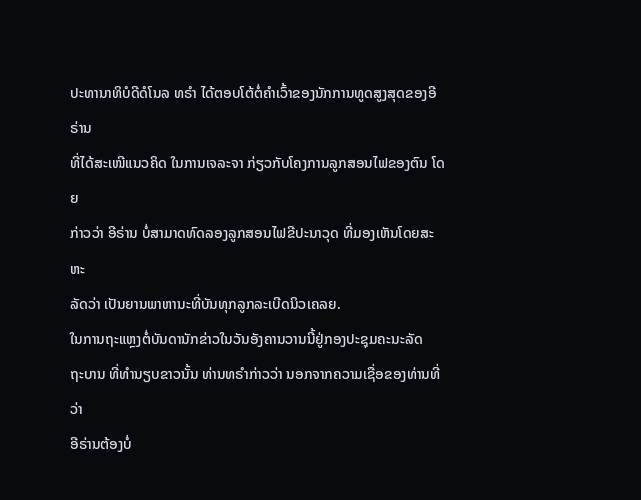ປະທານາທິບໍດີດໍໂນລ ທຣຳ ໄດ້ຕອບໂຕ້ຕໍ່ຄຳເວົ້າຂອງນັກການທູດສູງສຸດຂອງອີຣ່ານ
ທີ່ໄດ້ສະເໜີແນວຄິດ ໃນການເຈລະຈາ ກ່ຽວກັບໂຄງການລູກສອນໄຟຂອງຕົນ ໂດຍ
ກ່າວວ່າ ອີຣ່ານ ບໍ່ສາມາດທົດລອງລູກສອນໄຟຂີປະນາວຸດ ທີ່ມອງເຫັນໂດຍສະຫະ
ລັດວ່າ ເປັນຍານພາຫານະທີ່ບັນທຸກລູກລະເບີດນິວເຄລຍ.
ໃນການຖະແຫຼງຕໍ່ບັນດານັກຂ່າວໃນວັນອັງຄານວານນີ້ຢູ່ກອງປະຊຸມຄະນະລັດ
ຖະບານ ທີ່ທຳນຽບຂາວນັ້ນ ທ່ານທຣຳກ່າວວ່າ ນອກຈາກຄວາມເຊື່ອຂອງທ່ານທີ່ວ່າ
ອີຣ່ານຕ້ອງບໍ່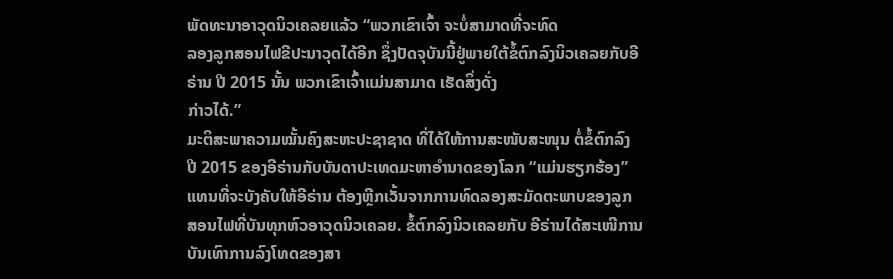ພັດທະນາອາວຸດນິວເຄລຍແລ້ວ “ພວກເຂົາເຈົ້າ ຈະບໍ່ສາມາດທີ່ຈະທົດ
ລອງລູກສອນໄຟຂີປະນາວຸດໄດ້ອີກ ຊຶ່ງປັດຈຸບັນນີ້ຢູ່ພາຍໃຕ້ຂໍ້ຕົກລົງນິວເຄລຍກັບອີ
ຣ່ານ ປີ 2015 ນັ້ນ ພວກເຂົາເຈົ້າແມ່ນສາມາດ ເຮັດສິ່ງດັ່ງ
ກ່າວໄດ້.”
ມະຕິສະພາຄວາມໝັ້ນຄົງສະຫະປະຊາຊາດ ທີ່ໄດ້ໃຫ້ການສະໜັບສະໜຸນ ຕໍ່ຂໍ້ຕົກລົງ
ປີ 2015 ຂອງອີຣ່ານກັບບັນດາປະເທດມະຫາອຳນາດຂອງໂລກ “ແມ່ນຮຽກຮ້ອງ”
ແທນທີ່ຈະບັງຄັບໃຫ້ອີຣ່ານ ຕ້ອງຫຼີກເວັ້ນຈາກການທົດລອງສະມັດຕະພາບຂອງລູກ
ສອນໄຟທີ່ບັນທຸກຫົວອາວຸດນິວເຄລຍ. ຂໍ້ຕົກລົງນິວເຄລຍກັບ ອີຣ່ານໄດ້ສະເໜີການ
ບັນເທົາການລົງໂທດຂອງສາ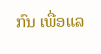ກົນ ເພື່ອແລ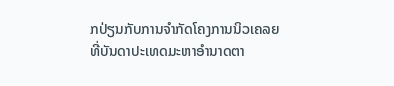ກປ່ຽນກັບການຈຳກັດໂຄງການນິວເຄລຍ
ທີ່ບັນດາປະເທດມະຫາອຳນາດຕາ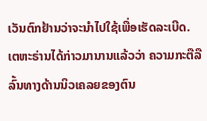ເວັນຕົກຢ້ານວ່າຈະນຳໄປໃຊ້ເພື່ອເຮັດລະເບີດ.
ເຕຫະຣ່ານໄດ້ກ່າວມານານແລ້ວວ່າ ຄວາມກະຕືລືລົ້ນທາງດ້ານນິວເຄລຍຂອງຕົນ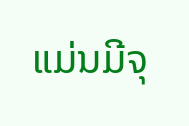ແມ່ນມີຈຸ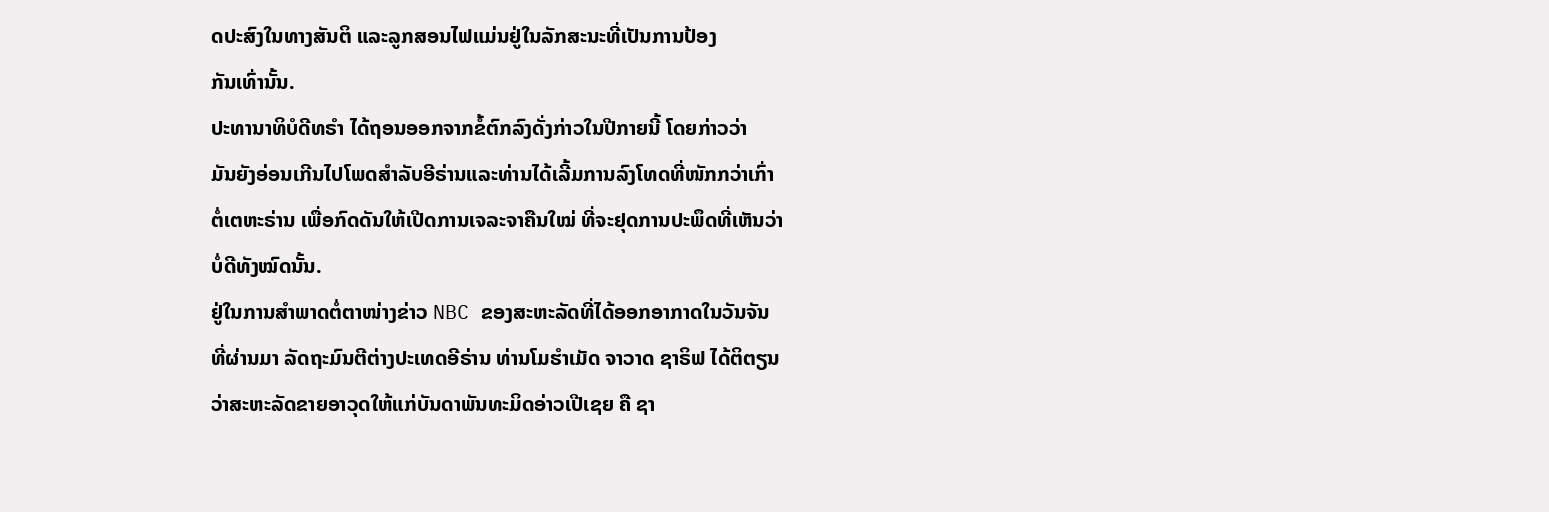ດປະສົງໃນທາງສັນຕິ ແລະລູກສອນໄຟແມ່ນຢູ່ໃນລັກສະນະທີ່ເປັນການປ້ອງ
ກັນເທົ່ານັ້ນ.
ປະທານາທິບໍດີທຣຳ ໄດ້ຖອນອອກຈາກຂໍ້ຕົກລົງດັ່ງກ່າວໃນປີກາຍນີ້ ໂດຍກ່າວວ່າ
ມັນຍັງອ່ອນເກີນໄປໂພດສຳລັບອີຣ່ານແລະທ່ານໄດ້ເລີ້ມການລົງໂທດທີ່ໜັກກວ່າເກົ່າ
ຕໍ່ເຕຫະຣ່ານ ເພື່ອກົດດັນໃຫ້ເປີດການເຈລະຈາຄືນໃໝ່ ທີ່ຈະຢຸດການປະພຶດທີ່ເຫັນວ່າ
ບໍ່ດີທັງໝົດນັ້ນ.
ຢູ່ໃນການສຳພາດຕໍ່ຕາໜ່າງຂ່າວ NBC ຂອງສະຫະລັດທີ່ໄດ້ອອກອາກາດໃນວັນຈັນ
ທີ່ຜ່ານມາ ລັດຖະມົນຕີຕ່າງປະເທດອີຣ່ານ ທ່ານໂມຮຳເມັດ ຈາວາດ ຊາຣິຟ ໄດ້ຕິຕຽນ
ວ່າສະຫະລັດຂາຍອາວຸດໃຫ້ແກ່ບັນດາພັນທະມິດອ່າວເປີເຊຍ ຄື ຊາ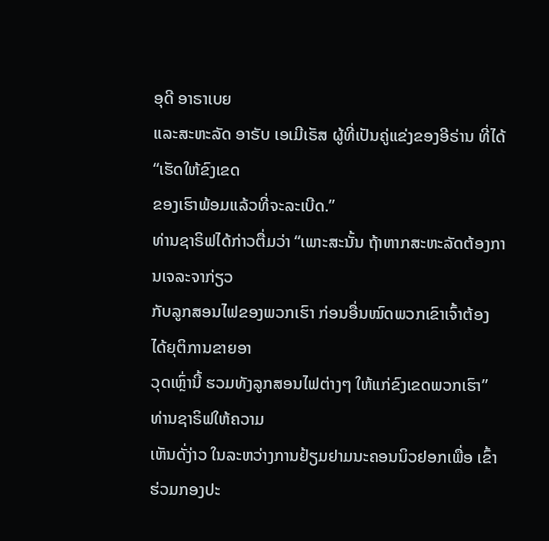ອຸດີ ອາຣາເບຍ
ແລະສະຫະລັດ ອາຣັບ ເອເມີເຣັສ ຜູ້ທີ່ເປັນຄູ່ແຂ່ງຂອງອີຣ່ານ ທີ່ໄດ້ “ເຮັດໃຫ້ຂົງເຂດ
ຂອງເຮົາພ້ອມແລ້ວທີ່ຈະລະເບີດ.”
ທ່ານຊາຣິຟໄດ້ກ່າວຕື່ມວ່າ “ເພາະສະນັ້ນ ຖ້າຫາກສະຫະລັດຕ້ອງການເຈລະຈາກ່ຽວ
ກັບລູກສອນໄຟຂອງພວກເຮົາ ກ່ອນອື່ນໝົດພວກເຂົາເຈົ້າຕ້ອງໄດ້ຍຸຕິການຂາຍອາ
ວຸດເຫຼົ່ານີ້ ຮວມທັງລູກສອນໄຟຕ່າງໆ ໃຫ້ແກ່ຂົງເຂດພວກເຮົາ” ທ່ານຊາຣິຟໃຫ້ຄວາມ
ເຫັນດັ່ງ່າວ ໃນລະຫວ່າງການຢ້ຽມຢາມນະຄອນນິວຢອກເພື່ອ ເຂົ້າຮ່ວມກອງປະ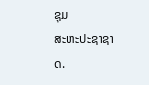ຊຸມ
ສະຫະປະຊາຊາດ.